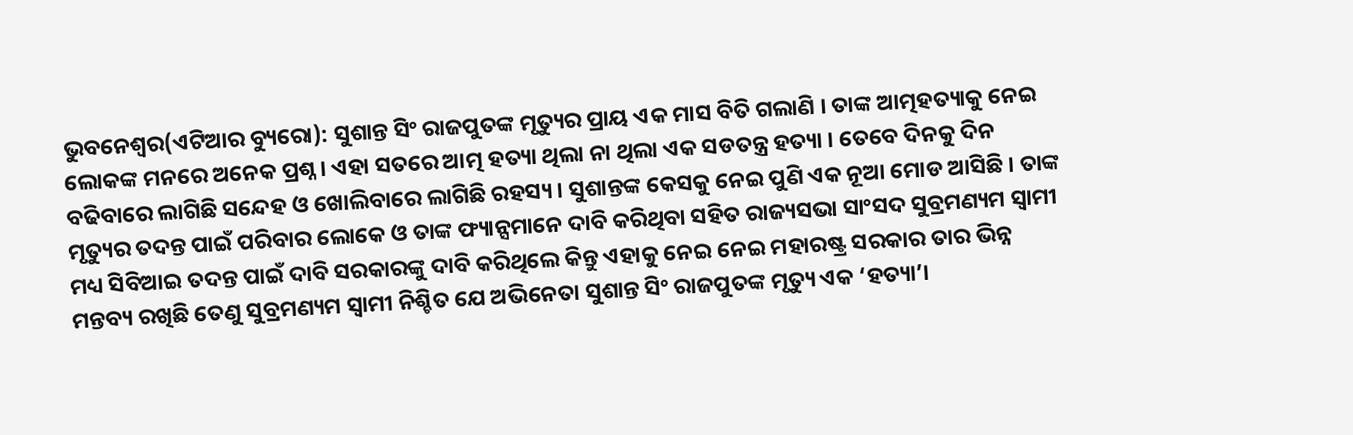ଭୁବନେଶ୍ୱର(ଏଟିଆର ବ୍ୟୁରୋ): ସୁଶାନ୍ତ ସିଂ ରାଜପୁତଙ୍କ ମୃତ୍ୟୁର ପ୍ରାୟ ଏକ ମାସ ବିତି ଗଲାଣି । ତାଙ୍କ ଆତ୍ମହତ୍ୟାକୁ ନେଇ ଲୋକଙ୍କ ମନରେ ଅନେକ ପ୍ରଶ୍ନ । ଏହା ସତରେ ଆତ୍ମ ହତ୍ୟା ଥିଲା ନା ଥିଲା ଏକ ସଡତନ୍ତ୍ର ହତ୍ୟା । ତେବେ ଦିନକୁ ଦିନ ବଢିବାରେ ଲାଗିଛି ସନ୍ଦେହ ଓ ଖୋଲିବାରେ ଲାଗିଛି ରହସ୍ୟ । ସୁଶାନ୍ତଙ୍କ କେସକୁ ନେଇ ପୁଣି ଏକ ନୂଆ ମୋଡ ଆସିଛି । ତାଙ୍କ ମୃତ୍ୟୁର ତଦନ୍ତ ପାଇଁ ପରିବାର ଲୋକେ ଓ ତାଙ୍କ ଫ୍ୟାନ୍ସମାନେ ଦାବି କରିଥିବା ସହିତ ରାଜ୍ୟସଭା ସାଂସଦ ସୁବ୍ରମଣ୍ୟମ ସ୍ୱାମୀ ମଧ୍ୟ ସିବିଆଇ ତଦନ୍ତ ପାଇଁ ଦାବି ସରକାରଙ୍କୁ ଦାବି କରିଥିଲେ କିନ୍ତୁ ଏହାକୁ ନେଇ ନେଇ ମହାରଷ୍ଟ୍ର ସରକାର ତାର ଭିନ୍ନ ମନ୍ତବ୍ୟ ରଖିଛି ତେଣୁ ସୁବ୍ରମଣ୍ୟମ ସ୍ୱାମୀ ନିଶ୍ଚିତ ଯେ ଅଭିନେତା ସୁଶାନ୍ତ ସିଂ ରାଜପୁତଙ୍କ ମୃତ୍ୟୁ ଏକ ‘ହତ୍ୟା’।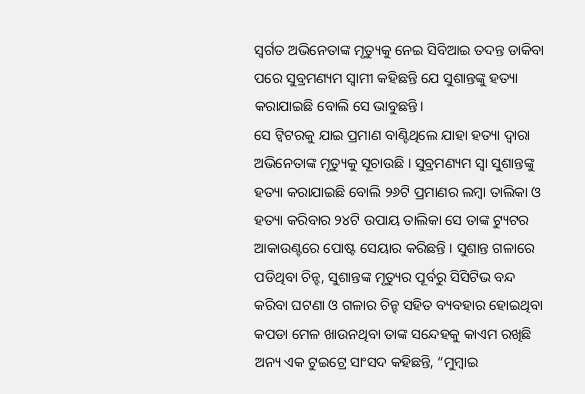ସ୍ୱର୍ଗତ ଅଭିନେତାଙ୍କ ମୃତ୍ୟୁକୁ ନେଇ ସିବିଆଇ ତଦନ୍ତ ଡାକିବା ପରେ ସୁବ୍ରମଣ୍ୟମ ସ୍ୱାମୀ କହିଛନ୍ତି ଯେ ସୁଶାନ୍ତଙ୍କୁ ହତ୍ୟା କରାଯାଇଛି ବୋଲି ସେ ଭାବୁଛନ୍ତି।
ସେ ଟ୍ୱିଟରକୁ ଯାଇ ପ୍ରମାଣ ବାଣ୍ଟିଥିଲେ ଯାହା ହତ୍ୟା ଦ୍ୱାରା ଅଭିନେତାଙ୍କ ମୃତ୍ୟୁକୁ ସୂଚାଉଛି । ସୁବ୍ରମଣ୍ୟମ ସ୍ୱା ସୁଶାନ୍ତଙ୍କୁ ହତ୍ୟା କରାଯାଇଛି ବୋଲି ୨୬ଟି ପ୍ରମାଣର ଲମ୍ବା ତାଲିକା ଓ ହତ୍ୟା କରିବାର ୨୪ଟି ଉପାୟ ତାଲିକା ସେ ତାଙ୍କ ଟ୍ୟୁଟର ଆକାଉଣ୍ଟରେ ପୋଷ୍ଟ ସେୟାର କରିଛନ୍ତି । ସୁଶାନ୍ତ ଗଳାରେ ପଡିଥିବା ଚିନ୍ହ, ସୁଶାନ୍ତଙ୍କ ମୃତ୍ୟୁର ପୂର୍ବରୁ ସିସିଟିଭ ବନ୍ଦ କରିବା ଘଟଣା ଓ ଗଳାର ଚିନ୍ହ ସହିତ ବ୍ୟବହାର ହୋଇଥିବା କପଡା ମେଳ ଖାଉନଥିବା ତାଙ୍କ ସନ୍ଦେହକୁ କାଏମ ରଖିଛି
ଅନ୍ୟ ଏକ ଟୁଇଟ୍ରେ ସାଂସଦ କହିଛନ୍ତି, “ମୁମ୍ବାଇ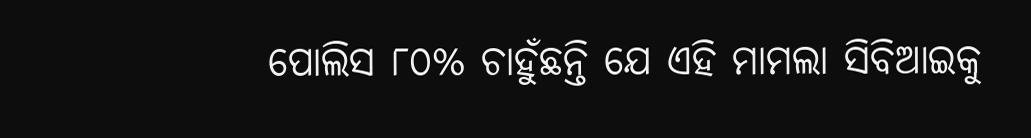ପୋଲିସ ୮୦% ଚାହୁଁଛନ୍ତି ଯେ ଏହି ମାମଲା ସିବିଆଇକୁ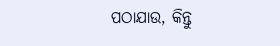ପଠାଯାଉ, କିନ୍ତୁ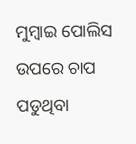ମୁମ୍ବାଇ ପୋଲିସ ଉପରେ ଚାପ ପଡୁଥିବା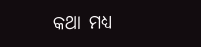କଥା ମଧ୍ୟ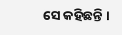ସେ କହିଛନ୍ତି ।